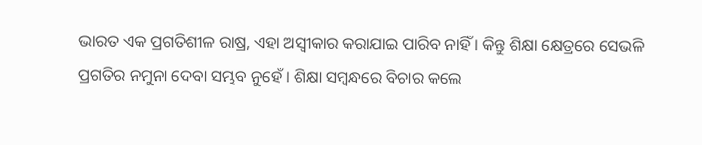ଭାରତ ଏକ ପ୍ରଗତିଶୀଳ ରାଷ୍ର, ଏହା ଅସ୍ୱୀକାର କରାଯାଇ ପାରିବ ନାହିଁ । କିନ୍ତୁ ଶିକ୍ଷା କ୍ଷେତ୍ରରେ ସେଭଳି ପ୍ରଗତିର ନମୁନା ଦେବା ସମ୍ଭବ ନୁହେଁ । ଶିକ୍ଷା ସମ୍ବନ୍ଧରେ ବିଚାର କଲେ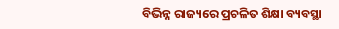ବିଭିନ୍ନ ରାଜ୍ୟରେ ପ୍ରଚଳିତ ଶିକ୍ଷା ବ୍ୟବସ୍ଥା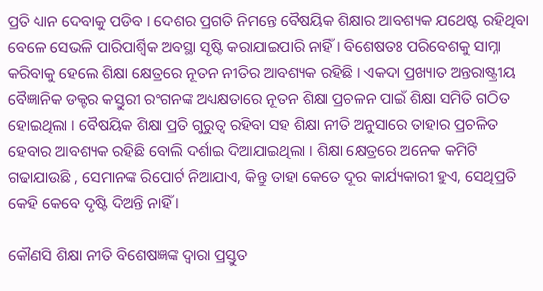ପ୍ରତି ଧ୍ୟାନ ଦେବାକୁ ପଡିବ । ଦେଶର ପ୍ରଗତି ନିମନ୍ତେ ବୈଷୟିକ ଶିକ୍ଷାର ଆବଶ୍ୟକ ଯଥେଷ୍ଟ ରହିଥିବା ବେଳେ ସେଭଳି ପାରିପାର୍ଶ୍ବିକ ଅବସ୍ଥା ସୃଷ୍ଟି କରାଯାଇପାରି ନାହିଁ । ବିଶେଷତଃ ପରିବେଶକୁ ସାମ୍ନା କରିବାକୁ ହେଲେ ଶିକ୍ଷା କ୍ଷେତ୍ରରେ ନୂତନ ନୀତିର ଆବଶ୍ୟକ ରହିଛି । ଏକଦା ପ୍ରଖ୍ୟାତ ଅନ୍ତରାଷ୍ଟ୍ରୀୟ ବୈଜ୍ଞାନିକ ଡକ୍ଟର କସ୍ତୁରୀ ରଂଗନଙ୍କ ଅଧ୍ୟକ୍ଷତାରେ ନୂତନ ଶିକ୍ଷା ପ୍ରଚଳନ ପାଇଁ ଶିକ୍ଷା ସମିତି ଗଠିତ ହୋଇଥିଲା । ବୈଷୟିକ ଶିକ୍ଷା ପ୍ରତି ଗୁରୁତ୍ୱ ରହିବା ସହ ଶିକ୍ଷା ନୀତି ଅନୁସାରେ ତାହାର ପ୍ରଚଳିତ ହେବାର ଆବଶ୍ୟକ ରହିଛି ବୋଲି ଦର୍ଶାଇ ଦିଆଯାଇଥିଲା । ଶିକ୍ଷା କ୍ଷେତ୍ରରେ ଅନେକ କମିଟି ଗଢାଯାଉଛି , ସେମାନଙ୍କ ରିପୋର୍ଟ ନିଆଯାଏ, କିନ୍ତୁ ତାହା କେତେ ଦୂର କାର୍ଯ୍ୟକାରୀ ହୁଏ, ସେଥିପ୍ରତି କେହି କେବେ ଦୃଷ୍ଟି ଦିଅନ୍ତି ନାହିଁ ।

କୌଣସି ଶିକ୍ଷା ନୀତି ବିଶେଷଜ୍ଞଙ୍କ ଦ୍ଵାରା ପ୍ରସ୍ତୁତ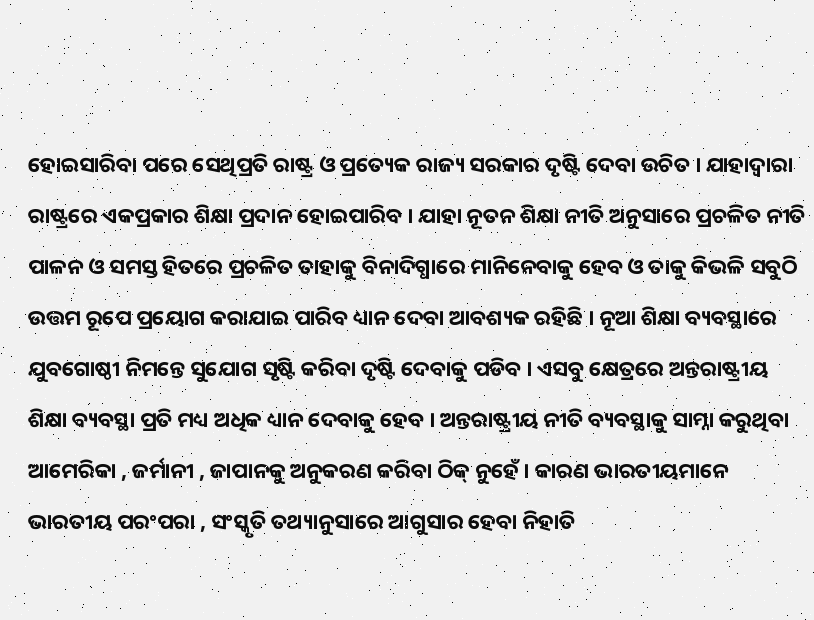ହୋଇସାରିବା ପରେ ସେଥିପ୍ରତି ରାଷ୍ଟ୍ର ଓ ପ୍ରତ୍ୟେକ ରାଜ୍ୟ ସରକାର ଦୃଷ୍ଟି ଦେବା ଉଚିତ । ଯାହାଦ୍ୱାରା ରାଷ୍ଟ୍ରରେ ଏକପ୍ରକାର ଶିକ୍ଷା ପ୍ରଦାନ ହୋଇପାରିବ । ଯାହା ନୂତନ ଶିକ୍ଷା ନୀତି ଅନୁସାରେ ପ୍ରଚଳିତ ନୀତି ପାଳନ ଓ ସମସ୍ତ ହିତରେ ପ୍ରଚଳିତ ତାହାକୁ ବିନାଦିଗ୍ଧାରେ ମାନିନେବାକୁ ହେବ ଓ ତାକୁ କିଭଳି ସବୁଠି ଉତ୍ତମ ରୂପେ ପ୍ରୟୋଗ କରାଯାଇ ପାରିବ ଧ୍ୟାନ ଦେବା ଆବଶ୍ୟକ ରହିଛି । ନୂଆ ଶିକ୍ଷା ବ୍ୟବସ୍ଥାରେ ଯୁବଗୋଷ୍ଠୀ ନିମନ୍ତେ ସୁଯୋଗ ସୃଷ୍ଟି କରିବା ଦୃଷ୍ଟି ଦେବାକୁ ପଡିବ । ଏସବୁ କ୍ଷେତ୍ରରେ ଅନ୍ତରାଷ୍ଟ୍ରୀୟ ଶିକ୍ଷା ବ୍ୟବସ୍ଥା ପ୍ରତି ମଧ୍ୟ ଅଧିକ ଧ୍ୟାନ ଦେବାକୁ ହେବ । ଅନ୍ତରାଷ୍ଟ୍ରୀୟ ନୀତି ବ୍ୟବସ୍ଥାକୁ ସାମ୍ନା କରୁଥିବା ଆମେରିକା , ଜର୍ମାନୀ , ଜାପାନକୁ ଅନୁକରଣ କରିବା ଠିକ୍ ନୁହେଁ । କାରଣ ଭାରତୀୟମାନେ ଭାରତୀୟ ପରଂପରା , ସଂସ୍କୃତି ତଥ୍ୟାନୁସାରେ ଆଗୁସାର ହେବା ନିହାତି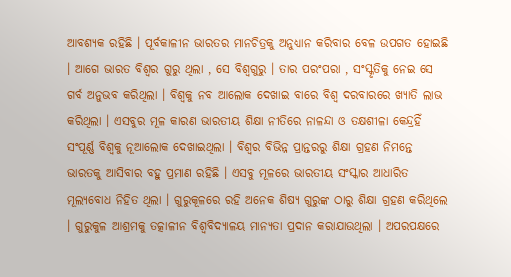ଆବଶ୍ୟକ ରହିଛି । ପୂର୍ବକାଳୀନ ଭାରତର ମାନଚିତ୍ରକୁ ଅନୁଧ୍ୟାନ କରିବାର ବେଳ ଉପଗତ ହୋଇଛି । ଆଗେ ଭାରତ ବିଶ୍ୱର ଗୁରୁ ଥିଲା , ସେ ବିଶ୍ୱଗୁରୁ । ତାର ପରଂପରା , ସଂସ୍କୃତିକୁ ନେଇ ସେ ଗର୍ବ ଅନୁଭବ କରିଥିଲା । ବିଶ୍ୱକୁ ନବ ଆଲୋକ ଦେଖାଇ ବାରେ ବିଶ୍ୱ ଦରବାରରେ ଖ୍ୟାତି ଲାଭ କରିଥିଲା । ଏସବୁର ମୂଳ କାରଣ ଭାରତୀୟ ଶିକ୍ଷା ନୀତିରେ ନାଳନ୍ଦା ଓ ତକ୍ଷଶୀଳା କେନ୍ଦ୍ରହିଁ ସଂପୂର୍ଣ୍ଣ ବିଶ୍ୱକୁ ନୂଆଲୋକ ଦେଖାଇଥିଲା । ବିଶ୍ୱର ବିଭିନ୍ନ ପ୍ରାନ୍ତରରୁ ଶିକ୍ଷା ଗ୍ରହଣ ନିମନ୍ତେ ଭାରତକୁ ଆସିବାର ବହୁ ପ୍ରମାଣ ରହିଛି । ଏସବୁ ମୂଳରେ ଭାରତୀୟ ସଂସ୍କାର ଆଧାରିତ ମୂଲ୍ୟବୋଧ ନିହିତ ଥିଲା । ଗୁରୁକୂଳରେ ରହି ଅନେକ ଶିଷ୍ୟ ଗୁରୁଙ୍କ ଠାରୁ ଶିକ୍ଷା ଗ୍ରହଣ କରିଥିଲେ । ଗୁରୁକୁଳ ଆଶ୍ରମକୁ ତତ୍କାଳୀନ ବିଶ୍ୱବିଦ୍ୟାଳୟ ମାନ୍ୟତା ପ୍ରଦାନ କରାଯାଉଥିଲା । ଅପରପକ୍ଷରେ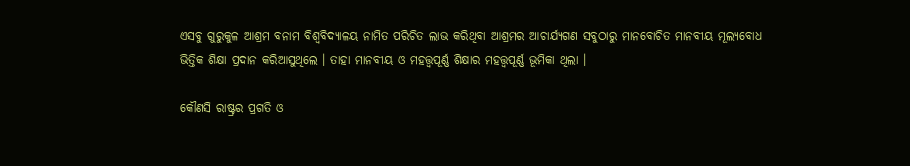ଏସବୁ ଗୁରୁକୁଳ ଆଶ୍ରମ ବନାମ ବିଶ୍ୱବିଦ୍ୟାଳୟ ନାମିତ ପରିଚିତ ଲାଭ କରିଥିବା ଆଶ୍ରମର ଆଚାର୍ଯ୍ୟଗଣ ସବୁଠାରୁ ମାନବୋଚିତ ମାନବୀୟ ମୂଲ୍ୟବୋଧ ଭିତ୍ତିକ ଶିକ୍ଷା ପ୍ରଦାନ କରିଆସୁଥିଲେ । ତାହା ମାନବୀୟ ଓ ମହତ୍ତ୍ୱପୂର୍ଣ୍ଣ ଶିକ୍ଷାର ମହତ୍ତ୍ୱପୂର୍ଣ୍ଣ ଭୂମିକା ଥିଲା ।

କୌଣସି ରାଷ୍ଟ୍ରର ପ୍ରଗତି ଓ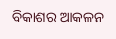ବିକାଶର ଆକଳନ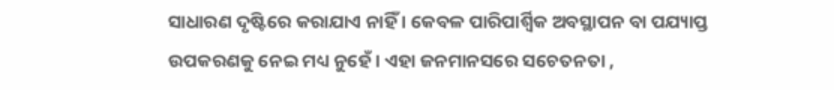ସାଧାରଣ ଦୃଷ୍ଟିରେ କରାଯାଏ ନାହିଁ । କେବଳ ପାରିପାର୍ଶ୍ବିକ ଅବସ୍ଥାପନ ବା ପଯ୍ୟାପ୍ତ ଉପକରଣକୁ ନେଇ ମଧ୍ୟ ନୁହେଁ । ଏହା ଜନମାନସରେ ସଚେତନତା ,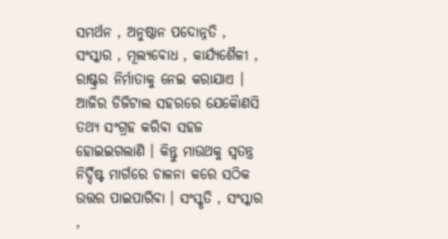ସମର୍ଥନ , ଅନୁଷ୍ଠାନ ପଦୋନ୍ନତି , ସଂସ୍କାର , ମୂଲ୍ୟବୋଧ , କାର୍ଯ୍ୟଶୈଳୀ , ରାଷ୍ଟ୍ରର ନିର୍ମାତାକୁ ନେଇ କରାଯାଏ । ଆଜିର ଡିଜିଟାଲ ସହରରେ ଯେକୋୖଣସି ତଥ୍ୟ ସଂଗ୍ରହ କରିବା ସହଜ ହୋଇଇଗଲାଣି । କିନ୍ତୁ ମାଉଥକୁ ସ୍ୱତନ୍ତ୍ର ନିର୍ଦ୍ଦିଷ୍ଟ ମାର୍ଗରେ ଚାଳନା କରେ ସଠିକ ଉତ୍ତର ପାଇପାରିବା । ସଂସ୍କୃତି , ସଂସ୍କାର ,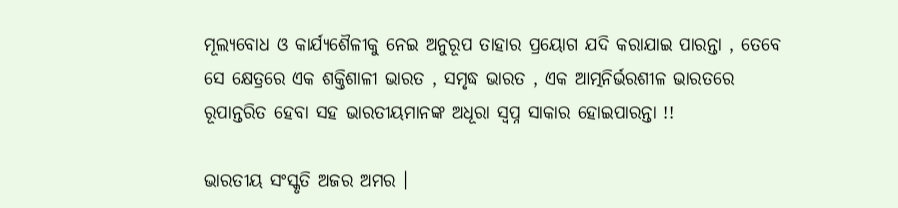ମୂଲ୍ୟବୋଧ ଓ କାର୍ଯ୍ୟଶୈଳୀକୁ ନେଇ ଅନୁରୂପ ତାହାର ପ୍ରୟୋଗ ଯଦି କରାଯାଇ ପାରନ୍ତା , ତେବେ ସେ କ୍ଷେତ୍ରରେ ଏକ ଶକ୍ତିଶାଳୀ ଭାରତ , ସମୃଦ୍ଧ ଭାରତ , ଏକ ଆତ୍ମନିର୍ଭରଶୀଳ ଭାରତରେ ରୂପାନ୍ତରିତ ହେବା ସହ ଭାରତୀୟମାନଙ୍କ ଅଧୂରା ସ୍ୱପ୍ନ ସାକାର ହୋଇପାରନ୍ତା !!

ଭାରତୀୟ ସଂସ୍କୃତି ଅଜର ଅମର ।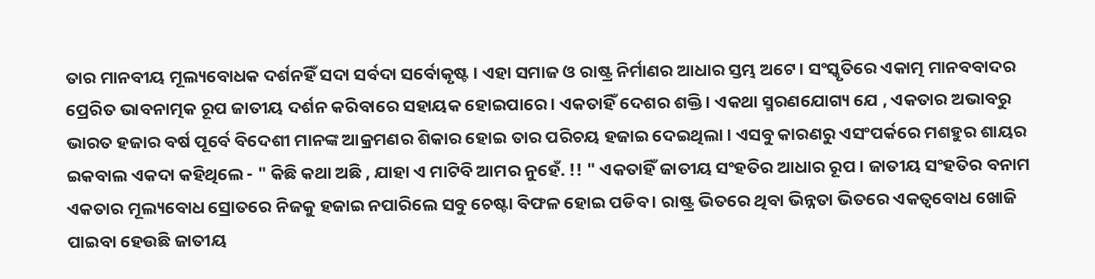ତାର ମାନବୀୟ ମୂଲ୍ୟବୋଧକ ଦର୍ଶନହିଁ ସଦା ସର୍ବଦା ସର୍ବୋକୃଷ୍ଟ । ଏହା ସମାଜ ଓ ରାଷ୍ଟ୍ର ନିର୍ମାଣର ଆଧାର ସ୍ତମ୍ଭ ଅଟେ । ସଂସ୍କୃତିରେ ଏକାତ୍ମ ମାନବବାଦର ପ୍ରେରିତ ଭାବନାତ୍ମକ ରୂପ ଜାତୀୟ ଦର୍ଶନ କରିବାରେ ସହାୟକ ହୋଇପାରେ । ଏକତାହିଁ ଦେଶର ଶକ୍ତି । ଏକଥା ସ୍ମରଣଯୋଗ୍ୟ ଯେ , ଏକତାର ଅଭାବରୁ ଭାରତ ହଜାର ବର୍ଷ ପୂର୍ବେ ବିଦେଶୀ ମାନଙ୍କ ଆକ୍ରମଣର ଶିକାର ହୋଇ ତାର ପରିଚୟ ହଜାଇ ଦେଇଥିଲା । ଏସବୁ କାରଣରୁ ଏସଂପର୍କରେ ମଶହୁର ଶାୟର ଇକବାଲ ଏକଦା କହିଥିଲେ - " କିଛି କଥା ଅଛି , ଯାହା ଏ ମାଟିବି ଆମର ନୁହେଁ. !! " ଏକତାହିଁ ଜାତୀୟ ସଂହତିର ଆଧାର ରୂପ । ଜାତୀୟ ସଂହତିର ବନାମ ଏକତାର ମୂଲ୍ୟବୋଧ ସ୍ରୋତରେ ନିଜକୁ ହଜାଇ ନପାରିଲେ ସବୁ ଚେଷ୍ଟା ବିଫଳ ହୋଇ ପଡିବ । ରାଷ୍ଟ୍ର ଭିତରେ ଥିବା ଭିନ୍ନତା ଭିତରେ ଏକତ୍ୱବୋଧ ଖୋଜି ପାଇବା ହେଉଛି ଜାତୀୟ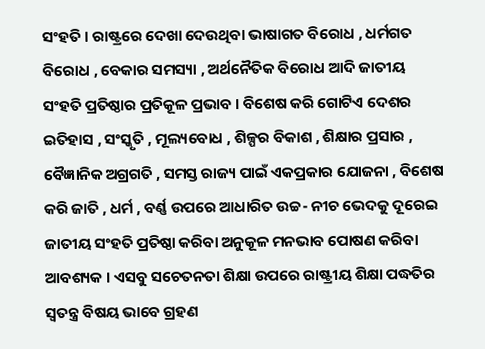ସଂହତି । ରାଷ୍ଟ୍ରରେ ଦେଖା ଦେଉଥିବା ଭାଷାଗତ ବିରୋଧ , ଧର୍ମଗତ ବିରୋଧ , ବେକାର ସମସ୍ୟା , ଅର୍ଥନୈତିକ ବିରୋଧ ଆଦି ଜାତୀୟ ସଂହତି ପ୍ରତିଷ୍ଠାର ପ୍ରତିକୂଳ ପ୍ରଭାବ । ବିଶେଷ କରି ଗୋଟିଏ ଦେଶର ଇତିହାସ , ସଂସ୍କୃତି , ମୂଲ୍ୟବୋଧ , ଶିଳ୍ପର ବିକାଶ , ଶିକ୍ଷାର ପ୍ରସାର , ବୈଜ୍ଞାନିକ ଅଗ୍ରଗତି , ସମସ୍ତ ରାଜ୍ୟ ପାଇଁ ଏକପ୍ରକାର ଯୋଜନା , ବିଶେଷ କରି ଜାତି , ଧର୍ମ , ବର୍ଣ୍ଣ ଉପରେ ଆଧାରିତ ଉଚ୍ଚ- ନୀଚ ଭେଦକୁ ଦୂରେଇ ଜାତୀୟ ସଂହତି ପ୍ରତିଷ୍ଠା କରିବା ଅନୁକୂଳ ମନଭାବ ପୋଷଣ କରିବା ଆବଶ୍ୟକ । ଏସବୁ ସଚେତନତା ଶିକ୍ଷା ଉପରେ ରାଷ୍ଟ୍ରୀୟ ଶିକ୍ଷା ପଦ୍ଧତିର ସ୍ୱତନ୍ତ୍ର ବିଷୟ ଭାବେ ଗ୍ରହଣ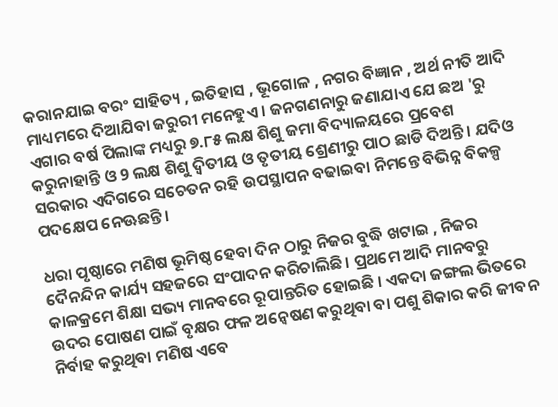କରାନଯାଇ ବରଂ ସାହିତ୍ୟ , ଇତିହାସ , ଭୂଗୋଳ , ନଗର ବିଜ୍ଞାନ , ଅର୍ଥ ନୀତି ଆଦି ମାଧ୍ୟମରେ ଦିଆଯିବା ଜରୁରୀ ମନେହୁଏ । ଜନଗଣନାରୁ ଜଣାଯାଏ ଯେ ଛଅ 'ରୁ ଏଗାର ବର୍ଷ ପିଲାଙ୍କ ମଧ୍ୟରୁ ୭.୮୫ ଲକ୍ଷ ଶିଶୁ ଜମା ବିଦ୍ୟାଳୟରେ ପ୍ରବେଶ କରୁନାହାନ୍ତି ଓ 9 ଲକ୍ଷ ଶିଶୁ ଦ୍ୱିତୀୟ ଓ ତୃତୀୟ ଶ୍ରେଣୀରୁ ପାଠ ଛାଡି ଦିଅନ୍ତି । ଯଦିଓ ସରକାର ଏଦିଗରେ ସଚେତନ ରହି ଉପସ୍ଥାପନ ବଢାଇବା ନିମନ୍ତେ ବିଭିନ୍ନ ବିକଳ୍ପ ପଦକ୍ଷେପ ନେଊଛନ୍ତି ।

ଧରା ପୃଷ୍ଠାରେ ମଣିଷ ଭୂମିଷ୍ଠ ହେବା ଦିନ ଠାରୁ ନିଜର ବୁଦ୍ଧି ଖଟାଇ , ନିଜର ଦୈନନ୍ଦିନ କାର୍ଯ୍ୟ ସହଜରେ ସଂପାଦନ କରିଚାଲିଛି । ପ୍ରଥମେ ଆଦି ମାନବରୁ କାଳକ୍ରମେ ଶିକ୍ଷା ସଭ୍ୟ ମାନବରେ ରୂପାନ୍ତରିତ ହୋଇଛି । ଏକଦା ଜଙ୍ଗଲ ଭିତରେ ଉଦର ପୋଷଣ ପାଇଁ ବୃକ୍ଷର ଫଳ ଅନ୍ୱେଷଣ କରୁଥିବା ବା ପଶୁ ଶିକାର କରି ଜୀବନ ନିର୍ବାହ କରୁଥିବା ମଣିଷ ଏବେ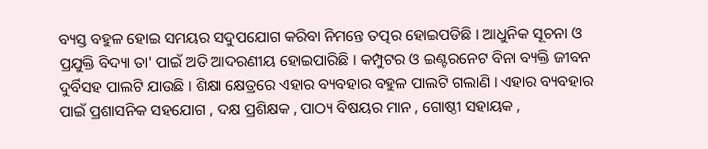ବ୍ୟସ୍ତ ବହୁଳ ହୋଇ ସମୟର ସଦୁପଯୋଗ କରିବା ନିମନ୍ତେ ତତ୍ପର ହୋଇପଡିଛି । ଆଧୁନିକ ସୂଚନା ଓ ପ୍ରଯୁକ୍ତି ବିଦ୍ୟା ତା' ପାଇଁ ଅତି ଆଦରଣୀୟ ହୋଇପାରିଛି । କମ୍ପୁଟର ଓ ଇଣ୍ଟରନେଟ ବିନା ବ୍ୟକ୍ତି ଜୀବନ ଦୁର୍ବିସହ ପାଲଟି ଯାଉଛି । ଶିକ୍ଷା କ୍ଷେତ୍ରରେ ଏହାର ବ୍ୟବହାର ବହୁଳ ପାଲଟି ଗଲାଣି । ଏହାର ବ୍ୟବହାର ପାଇଁ ପ୍ରଶାସନିକ ସହଯୋଗ , ଦକ୍ଷ ପ୍ରଶିକ୍ଷକ , ପାଠ୍ୟ ବିଷୟର ମାନ , ଗୋଷ୍ଠୀ ସହାୟକ ,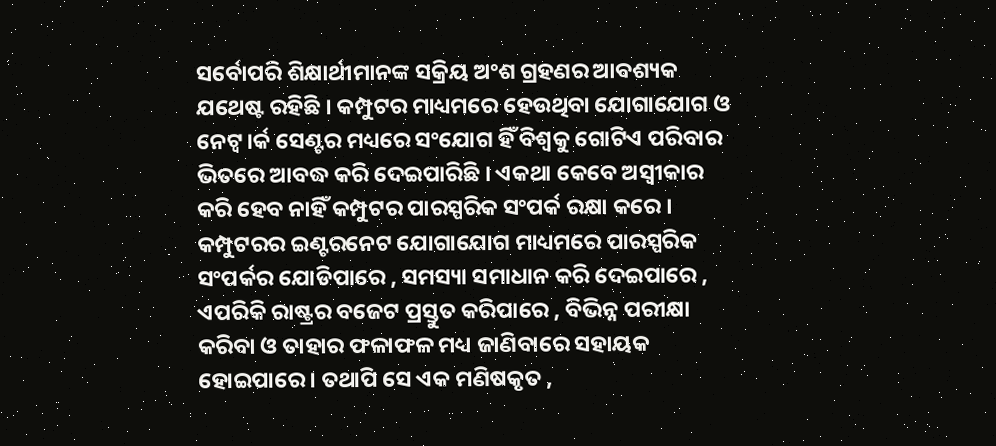ସର୍ବୋପରି ଶିକ୍ଷାର୍ଥୀମାନଙ୍କ ସକ୍ରିୟ ଅଂଶ ଗ୍ରହଣର ଆବଶ୍ୟକ ଯଥେଷ୍ଟ ରହିଛି । କମ୍ପୁଟର ମାଧ୍ୟମରେ ହେଉଥିବା ଯୋଗାଯୋଗ ଓ ନେଟ୍ୱ।ର୍କ ସେଣ୍ଟର ମଧ୍ୟରେ ସଂଯୋଗ ହିଁ ବିଶ୍ୱକୁ ଗୋଟିଏ ପରିବାର ଭିତରେ ଆବଦ୍ଧ କରି ଦେଇପାରିଛି । ଏକଥା କେବେ ଅସ୍ୱୀକାର କରି ହେବ ନାହିଁ କମ୍ପୁଟର ପାରସ୍ପରିକ ସଂପର୍କ ରକ୍ଷା କରେ । କମ୍ପୁଟରର ଇଣ୍ଟରନେଟ ଯୋଗାଯୋଗ ମାଧ୍ୟମରେ ପାରସ୍ପରିକ ସଂପର୍କର ଯୋଡିପାରେ , ସମସ୍ୟା ସମାଧାନ କରି ଦେଇପାରେ , ଏପରିକି ରାଷ୍ଟ୍ରର ବଜେଟ ପ୍ରସ୍ତୁତ କରିପାରେ , ବିଭିନ୍ନ ପରୀକ୍ଷା କରିବା ଓ ତାହାର ଫଳାଫଳ ମଧ୍ୟ ଜାଣିବାରେ ସହାୟକ ହୋଇପାରେ । ତଥାପି ସେ ଏକ ମଣିଷକୃତ ,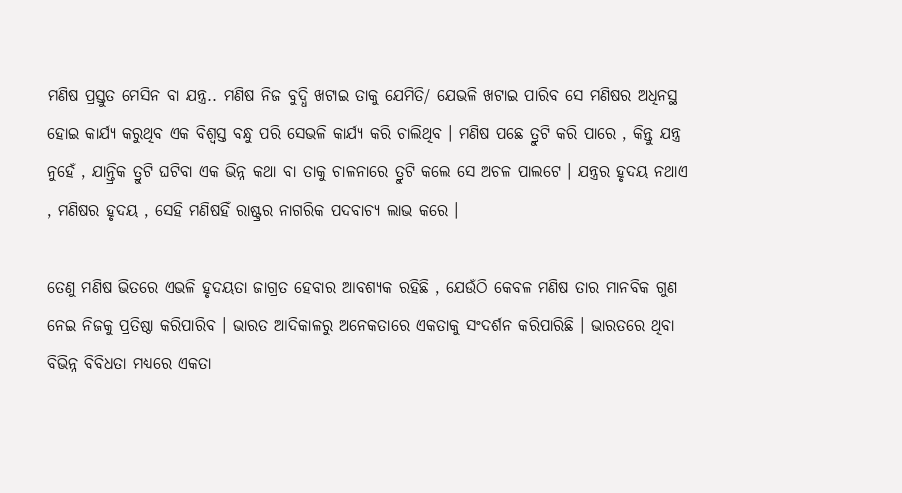ମଣିଷ ପ୍ରସ୍ତୁତ ମେସିନ ବା ଯନ୍ତ୍ର.. ମଣିଷ ନିଜ ବୁଦ୍ଧି ଖଟାଇ ତାକୁ ଯେମିତି/ ଯେଭଳି ଖଟାଇ ପାରିବ ସେ ମଣିଷର ଅଧିନସ୍ଥ ହୋଇ କାର୍ଯ୍ୟ କରୁଥିବ ଏକ ବିଶ୍ୱସ୍ତ ବନ୍ଧୁ ପରି ସେଭଳି କାର୍ଯ୍ୟ କରି ଚାଲିଥିବ । ମଣିଷ ପଛେ ତ୍ରୁଟି କରି ପାରେ , କିନ୍ତୁ ଯନ୍ତ୍ର ନୁହେଁ , ଯାନ୍ତ୍ରିକ ତ୍ରୁଟି ଘଟିବା ଏକ ଭିନ୍ନ କଥା ବା ତାକୁ ଚାଳନାରେ ତ୍ରୁଟି କଲେ ସେ ଅଚଳ ପାଲଟେ । ଯନ୍ତ୍ରର ହୃଦୟ ନଥାଏ , ମଣିଷର ହୃଦୟ , ସେହି ମଣିଷହିଁ ରାଷ୍ଟ୍ରର ନାଗରିକ ପଦବାଚ୍ୟ ଲାଭ କରେ ।

ତେଣୁ ମଣିଷ ଭିତରେ ଏଭଳି ହୃଦୟତା ଜାଗ୍ରତ ହେବାର ଆବଶ୍ୟକ ରହିଛି , ଯେଉଁଠି କେବଳ ମଣିଷ ତାର ମାନବିକ ଗୁଣ ନେଇ ନିଜକୁ ପ୍ରତିଷ୍ଠା କରିପାରିବ । ଭାରତ ଆଦିକାଳରୁ ଅନେକତାରେ ଏକତାକୁ ସଂଦର୍ଶନ କରିପାରିଛି । ଭାରତରେ ଥିବା ବିଭିନ୍ନ ବିବିଧତା ମଧ୍ୟରେ ଏକତା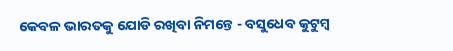କେବଳ ଭାରତକୁ ଯୋଡି ରଖିବା ନିମନ୍ତେ - ବସୁଧେବ କୁଟୁମ୍ବ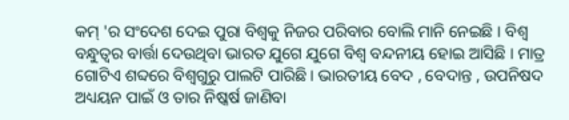କମ୍ 'ର ସଂଦେଶ ଦେଇ ପୁରା ବିଶ୍ୱକୁ ନିଜର ପରିବାର ବୋଲି ମାନି ନେଇଛି । ବିଶ୍ୱ ବନ୍ଧୁତ୍ୱର ବାର୍ତ୍ତା ଦେଉଥିବା ଭାରତ ଯୁଗେ ଯୁଗେ ବିଶ୍ୱ ବନ୍ଦନୀୟ ହୋଇ ଆସିଛି । ମାତ୍ର ଗୋଟିଏ ଶବ୍ଦରେ ବିଶ୍ୱଗୁରୁ ପାଲଟି ପାରିଛି । ଭାରତୀୟ ବେଦ , ବେଦାନ୍ତ , ଉପନିଷଦ ଅଧ୍ୟୟନ ପାଇଁ ଓ ତାର ନିଷ୍କର୍ଷ ଜାଣିବା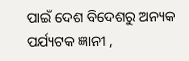ପାଇଁ ଦେଶ ବିଦେଶରୁ ଅନ୍ୟକ ପର୍ଯ୍ୟଟକ ଜ୍ଞାନୀ ,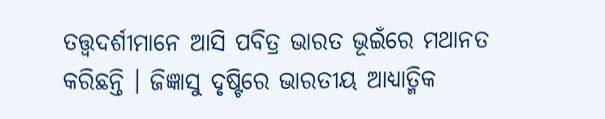ତତ୍ତ୍ୱଦର୍ଶୀମାନେ ଆସି ପବିତ୍ର ଭାରତ ଭୂଇଁରେ ମଥାନତ କରିଛନ୍ତି । ଜିଜ୍ଞାସୁ ଦୃଷ୍ଟିରେ ଭାରତୀୟ ଆଧ୍ୟାତ୍ମିକ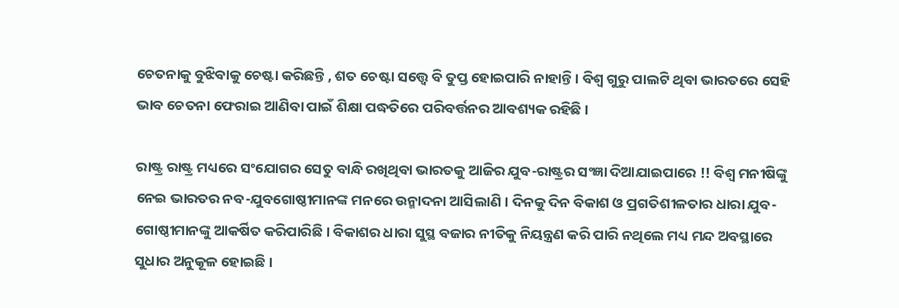ଚେତନାକୁ ବୁଝିବାକୁ ଚେଷ୍ଟା କରିଛନ୍ତି , ଶତ ଚେଷ୍ଟା ସତ୍ତ୍ୱେ ବି ତୁପ୍ତ ହୋଇପାରି ନାହାନ୍ତି । ବିଶ୍ୱ ଗୁରୁ ପାଲଟି ଥିବା ଭାରତରେ ସେହି ଭାବ ଚେତନା ଫେରାଇ ଆଣିବା ପାଇଁ ଶିକ୍ଷା ପଦ୍ଧତିରେ ପରିବର୍ତ୍ତନର ଆବଶ୍ୟକ ରହିଛି ।

ରାଷ୍ଟ୍ର ରାଷ୍ଟ୍ର ମଧ୍ୟରେ ସଂଯୋଗର ସେତୁ ବାନ୍ଧି ରଖିଥିବା ଭାରତକୁ ଆଜିର ଯୁବ-ରାଷ୍ଟ୍ରର ସଂଜ୍ଞା ଦିଆଯାଇପାରେ !! ବିଶ୍ୱ ମନୀଷିଙ୍କୁ ନେଇ ଭାରତର ନବ-ଯୁବଗୋଷ୍ଠୀମାନଙ୍କ ମନରେ ଉନ୍ମାଦନା ଆସିଲାଣି । ଦିନକୁ ଦିନ ବିକାଶ ଓ ପ୍ରଗତିଶୀଳତାର ଧାରା ଯୁବ-ଗୋଷ୍ଠୀମାନଙ୍କୁ ଆକର୍ଷିତ କରିପାରିଛି । ବିକାଶର ଧାରା ସୁସ୍ଥ ବଜାର ନୀତିକୁ ନିୟନ୍ତ୍ରଣ କରି ପାରି ନଥିଲେ ମଧ୍ୟ ମନ୍ଦ ଅବସ୍ଥାରେ ସୁଧାର ଅନୁକୂଳ ହୋଇଛି ।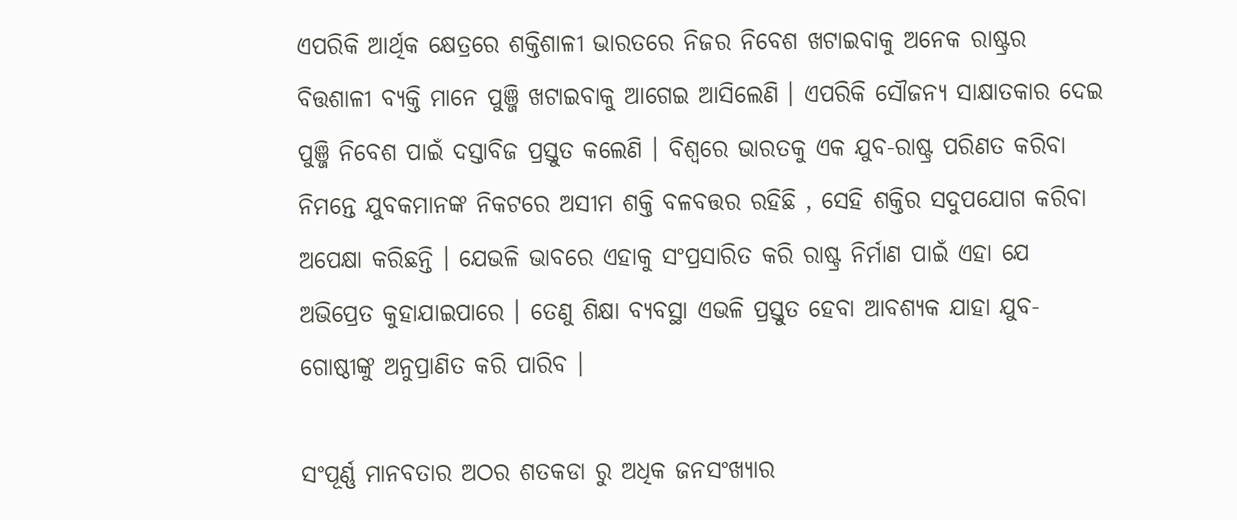ଏପରିକି ଆର୍ଥିକ କ୍ଷେତ୍ରରେ ଶକ୍ତିଶାଳୀ ଭାରତରେ ନିଜର ନିବେଶ ଖଟାଇବାକୁ ଅନେକ ରାଷ୍ଟ୍ରର ବିତ୍ତଶାଳୀ ବ୍ୟକ୍ତି ମାନେ ପୁଞ୍ଜି ଖଟାଇବାକୁ ଆଗେଇ ଆସିଲେଣି । ଏପରିକି ସୌଜନ୍ୟ ସାକ୍ଷାତକାର ଦେଇ ପୁଞ୍ଜି ନିବେଶ ପାଇଁ ଦସ୍ତାବିଜ ପ୍ରସ୍ତୁତ କଲେଣି । ବିଶ୍ୱରେ ଭାରତକୁ ଏକ ଯୁବ-ରାଷ୍ଟ୍ର ପରିଣତ କରିବା ନିମନ୍ତେ ଯୁବକମାନଙ୍କ ନିକଟରେ ଅସୀମ ଶକ୍ତି ବଳବତ୍ତର ରହିଛି , ସେହି ଶକ୍ତିର ସଦୁପଯୋଗ କରିବା ଅପେକ୍ଷା କରିଛନ୍ତି । ଯେଭଳି ଭାବରେ ଏହାକୁ ସଂପ୍ରସାରିତ କରି ରାଷ୍ଟ୍ର ନିର୍ମାଣ ପାଇଁ ଏହା ଯେ ଅଭିପ୍ରେତ କୁହାଯାଇପାରେ । ତେଣୁ ଶିକ୍ଷା ବ୍ୟବସ୍ଥା ଏଭଳି ପ୍ରସ୍ତୁତ ହେବା ଆବଶ୍ୟକ ଯାହା ଯୁବ-ଗୋଷ୍ଠୀଙ୍କୁ ଅନୁପ୍ରାଣିତ କରି ପାରିବ ।

ସଂପୂର୍ଣ୍ଣ ମାନବତାର ଅଠର ଶତକଡା ରୁ ଅଧିକ ଜନସଂଖ୍ୟାର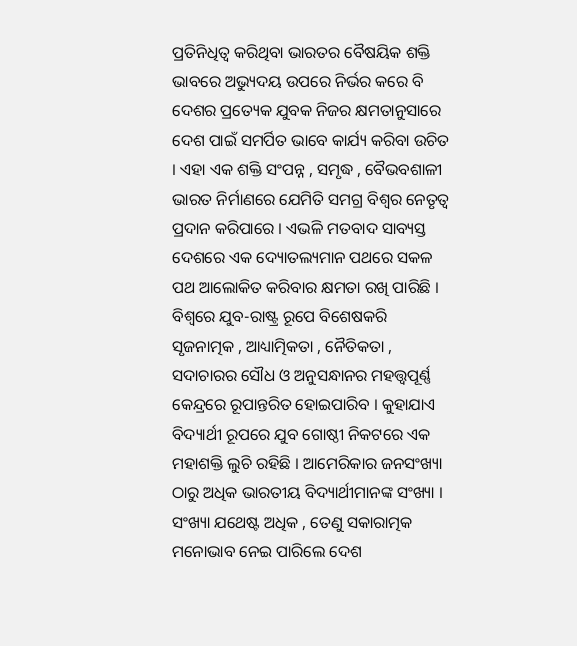ପ୍ରତିନିଧିତ୍ୱ କରିଥିବା ଭାରତର ବୈଷୟିକ ଶକ୍ତି ଭାବରେ ଅଭ୍ୟୁଦୟ ଉପରେ ନିର୍ଭର କରେ ବି ଦେଶର ପ୍ରତ୍ୟେକ ଯୁବକ ନିଜର କ୍ଷମତାନୁସାରେ ଦେଶ ପାଇଁ ସମର୍ପିତ ଭାବେ କାର୍ଯ୍ୟ କରିବା ଉଚିତ । ଏହା ଏକ ଶକ୍ତି ସଂପନ୍ନ , ସମୃଦ୍ଧ , ବୈଭବଶାଳୀ ଭାରତ ନିର୍ମାଣରେ ଯେମିତି ସମଗ୍ର ବିଶ୍ୱର ନେତୃତ୍ୱ ପ୍ରଦାନ କରିପାରେ । ଏଭଳି ମତବାଦ ସାବ୍ୟସ୍ତ ଦେଶରେ ଏକ ଦ୍ୟୋତଲ୍ୟମାନ ପଥରେ ସକଳ ପଥ ଆଲୋକିତ କରିବାର କ୍ଷମତା ରଖି ପାରିଛି । ବିଶ୍ୱରେ ଯୁବ-ରାଷ୍ଟ୍ର ରୂପେ ବିଶେଷକରି ସୃଜନାତ୍ମକ , ଆଧ୍ୟାତ୍ମିକତା , ନୈତିକତା , ସଦାଚାରର ସୌଧ ଓ ଅନୁସନ୍ଧାନର ମହତ୍ତ୍ୱପୂର୍ଣ୍ଣ କେନ୍ଦ୍ରରେ ରୂପାନ୍ତରିତ ହୋଇପାରିବ । କୁହାଯାଏ ବିଦ୍ୟାର୍ଥୀ ରୂପରେ ଯୁବ ଗୋଷ୍ଠୀ ନିକଟରେ ଏକ ମହାଶକ୍ତି ଲୁଚି ରହିଛି । ଆମେରିକାର ଜନସଂଖ୍ୟା ଠାରୁ ଅଧିକ ଭାରତୀୟ ବିଦ୍ୟାର୍ଥୀମାନଙ୍କ ସଂଖ୍ୟା । ସଂଖ୍ୟା ଯଥେଷ୍ଟ ଅଧିକ , ତେଣୁ ସକାରାତ୍ମକ ମନୋଭାବ ନେଇ ପାରିଲେ ଦେଶ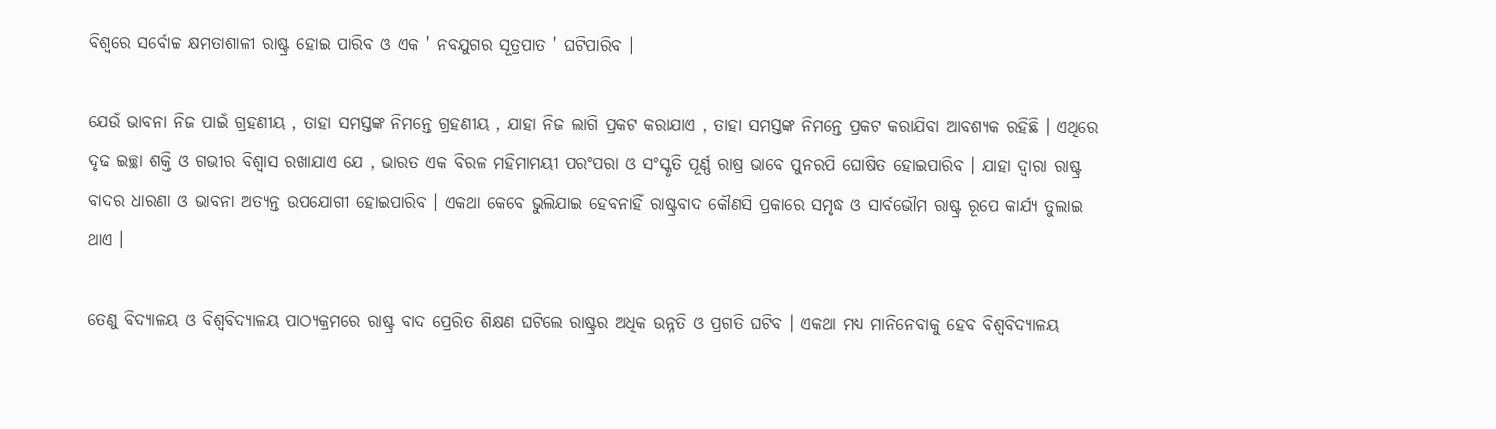ବିଶ୍ୱରେ ସର୍ବୋଚ୍ଚ କ୍ଷମତାଶାଳୀ ରାଷ୍ଟ୍ର ହୋଇ ପାରିବ ଓ ଏକ ' ନବଯୁଗର ସୂତ୍ରପାତ ' ଘଟିପାରିବ ।

ଯେଉଁ ଭାବନା ନିଜ ପାଇଁ ଗ୍ରହଣୀୟ , ତାହା ସମସ୍ତଙ୍କ ନିମନ୍ତେ ଗ୍ରହଣୀୟ , ଯାହା ନିଜ ଲାଗି ପ୍ରକଟ କରାଯାଏ , ତାହା ସମସ୍ତଙ୍କ ନିମନ୍ତେ ପ୍ରକଟ କରାଯିବା ଆବଶ୍ୟକ ରହିଛି । ଏଥିରେ ଦୃଢ ଇଚ୍ଛା ଶକ୍ତି ଓ ଗଭୀର ବିଶ୍ୱାସ ରଖାଯାଏ ଯେ , ଭାରତ ଏକ ବିରଳ ମହିମାମୟୀ ପରଂପରା ଓ ସଂସ୍କୃତି ପୂର୍ଣ୍ଣ ରାଷ୍ର ଭାବେ ପୁନରପି ଘୋଷିତ ହୋଇପାରିବ । ଯାହା ଦ୍ୱାରା ରାଷ୍ଟ୍ର ବାଦର ଧାରଣା ଓ ଭାବନା ଅତ୍ୟନ୍ତ ଉପଯୋଗୀ ହୋଇପାରିବ । ଏକଥା କେବେ ଭୁଲିଯାଇ ହେବନାହିଁ ରାଷ୍ଟ୍ରବାଦ କୌଣସି ପ୍ରକାରେ ସମୃଦ୍ଧ ଓ ସାର୍ବଭୌମ ରାଷ୍ଟ୍ର ରୂପେ କାର୍ଯ୍ୟ ତୁଲାଇ ଥାଏ ।

ତେଣୁ ବିଦ୍ୟାଳୟ ଓ ବିଶ୍ୱବିଦ୍ୟାଳୟ ପାଠ୍ୟକ୍ରମରେ ରାଷ୍ଟ୍ର ବାଦ ପ୍ରେରିତ ଶିକ୍ଷଣ ଘଟିଲେ ରାଷ୍ଟ୍ରର ଅଧିକ ଉନ୍ନତି ଓ ପ୍ରଗତି ଘଟିବ । ଏକଥା ମଧ୍ୟ ମାନିନେବାକୁ ହେବ ବିଶ୍ୱବିଦ୍ୟାଳୟ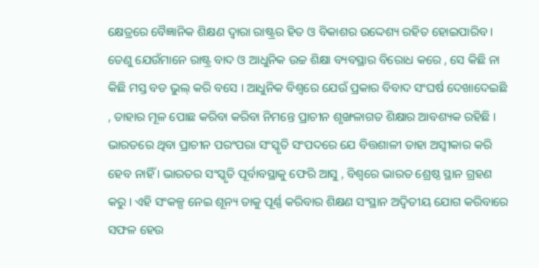କ୍ଷେତ୍ରରେ ବୈଜ୍ଞାନିକ ଶିକ୍ଷଣ ଦ୍ବାରା ରାଷ୍ଟ୍ରର ହିତ ଓ ବିକାଶର ଉଦ୍ଦେଶ୍ୟ ରହିତ ହୋଇପାରିବ । ତେଣୁ ଯେଉଁମାନେ ରାଷ୍ଟ୍ର ବାଦ ଓ ଆଧୁନିକ ଉଚ୍ଚ ଶିକ୍ଷା ବ୍ୟବସ୍ଥାର ବିରୋଧ କରେ , ସେ କିଛି ନା କିଛି ମସ୍ତ ବଡ ଭୁଲ୍ କରି ବସେ । ଆଧୁନିକ ବିଶ୍ୱରେ ଯେଉଁ ପ୍ରକାର ବିବାଦ ସଂଘର୍ଷ ଦେଖାଦେଇଛି , ତାହାର ମୂଳ ପୋଛ କରିବା କରିବା ନିମନ୍ତେ ପ୍ରାଚୀନ ଶୃଙ୍ଖଳାଗତ ଶିକ୍ଷାର ଆବଶ୍ୟକ ରହିଛି । ଭାରତରେ ଥିବା ପ୍ରାଚୀନ ପରଂପରା ସଂସ୍କୃତି ସଂପଦରେ ଯେ ବିତ୍ତଶାଳୀ ତାହା ଅସ୍ୱୀକାର କରି ହେବ ନାହିଁ । ଭାରତର ସଂସ୍କୃତି ପୂର୍ବାବସ୍ଥାକୁ ଫେରି ଆସୁ , ବିଶ୍ୱରେ ଭାରତ ଶ୍ରେଷ୍ଠ ସ୍ଥାନ ଗ୍ରହଣ କରୁ । ଏହି ସଂକଳ୍ପ ନେଇ ଶୂନ୍ୟ ତାକୁ ପୂର୍ଣ୍ଣ କରିବାର ଶିକ୍ଷଣ ସଂସ୍ଥାନ ଅଦ୍ୱିତୀୟ ଯୋଗ କରିବାରେ ସଫଳ ହେଉ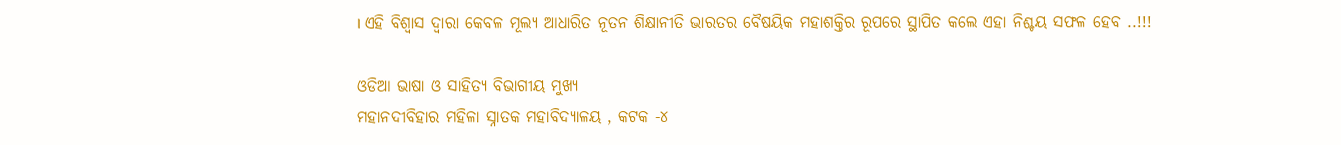। ଏହି ବିଶ୍ୱାସ ଦ୍ବାରା କେବଳ ମୂଲ୍ୟ ଆଧାରିତ ନୂତନ ଶିକ୍ଷାନୀତି ଭାରତର ବୈଷୟିକ ମହାଶକ୍ତିର ରୂପରେ ସ୍ଥାପିତ କଲେ ଏହା ନିଶ୍ଚୟ ସଫଳ ହେବ ..!!!

ଓଡିଆ ଭାଷା ଓ ସାହିତ୍ୟ ବିଭାଗୀୟ ମୁଖ୍ୟ
ମହାନଦୀବିହାର ମହିଳା ସ୍ନାତକ ମହାବିଦ୍ୟାଳୟ , କଟକ -୪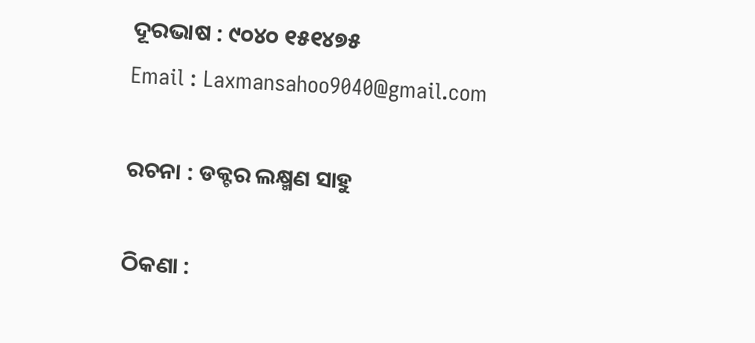ଦୂରଭାଷ : ୯୦୪୦ ୧୫୧୪୭୫
Email : Laxmansahoo9040@gmail.com

ରଚନା : ଡକ୍ଟର ଲକ୍ଷ୍ମଣ ସାହୁ

ଠିକଣା :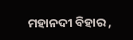ମହାନଦୀ ବିହାର ,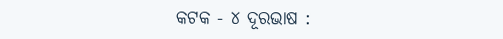କଟକ - ୪ ଦୂରଭାଷ :